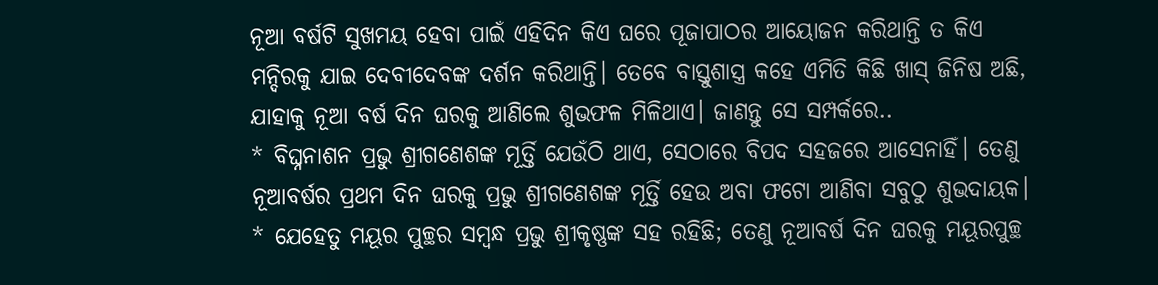ନୂଆ ବର୍ଷଟି ସୁଖମୟ ହେବା ପାଇଁ ଏହିଦିନ କିଏ ଘରେ ପୂଜାପାଠର ଆୟୋଜନ କରିଥାନ୍ତି ତ କିଏ ମନ୍ଦିରକୁ ଯାଇ ଦେବୀଦେବଙ୍କ ଦର୍ଶନ କରିଥାନ୍ତି। ତେବେ ବାସ୍ତୁଶାସ୍ତ୍ର କହେ ଏମିତି କିଛି ଖାସ୍ ଜିନିଷ ଅଛି, ଯାହାକୁ ନୂଆ ବର୍ଷ ଦିନ ଘରକୁ ଆଣିଲେ ଶୁଭଫଳ ମିଳିଥାଏ। ଜାଣନ୍ତୁ ସେ ସମ୍ପର୍କରେ..
* ବିଘ୍ନନାଶନ ପ୍ରଭୁ ଶ୍ରୀଗଣେଶଙ୍କ ମୂର୍ତ୍ତି ଯେଉଁଠି ଥାଏ, ସେଠାରେ ବିପଦ ସହଜରେ ଆସେନାହିଁ। ତେଣୁ ନୂଆବର୍ଷର ପ୍ରଥମ ଦିନ ଘରକୁ ପ୍ରଭୁ ଶ୍ରୀଗଣେଶଙ୍କ ମୂର୍ତ୍ତି ହେଉ ଅବା ଫଟୋ ଆଣିବା ସବୁଠୁ ଶୁଭଦାୟକ।
* ଯେହେତୁ ମୟୂର ପୁଚ୍ଛର ସମ୍ବନ୍ଧ ପ୍ରଭୁ ଶ୍ରୀକୃଷ୍ଣଙ୍କ ସହ ରହିଛି; ତେଣୁ ନୂଆବର୍ଷ ଦିନ ଘରକୁ ମୟୂରପୁଚ୍ଛ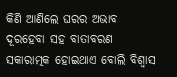କିଣି ଆଣିଲେ ଘରର ଅଭାବ ଦୂରହେବା ସହ ବାତାବରଣ ସକାରାତ୍ମକ ହୋଇଥାଏ ବୋଲି ବିଶ୍ୱାସ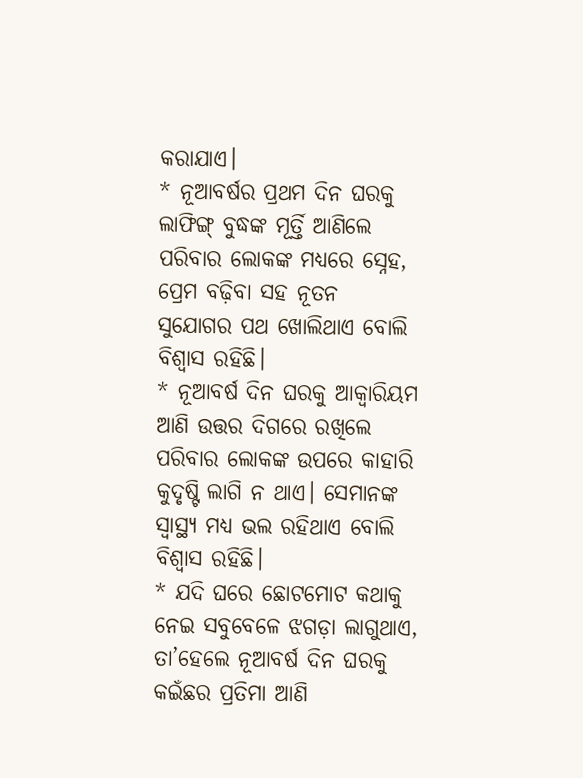କରାଯାଏ।
* ନୂଆବର୍ଷର ପ୍ରଥମ ଦିନ ଘରକୁ ଲାଫିଙ୍ଗ୍ ବୁଦ୍ଧଙ୍କ ମୂର୍ତ୍ତି ଆଣିଲେ ପରିବାର ଲୋକଙ୍କ ମଧ୍ୟରେ ସ୍ନେହ, ପ୍ରେମ ବଢ଼ିବା ସହ ନୂତନ ସୁଯୋଗର ପଥ ଖୋଲିଥାଏ ବୋଲି ବିଶ୍ୱାସ ରହିଛି।
* ନୂଆବର୍ଷ ଦିନ ଘରକୁ ଆକ୍ୱାରିୟମ ଆଣି ଉତ୍ତର ଦିଗରେ ରଖିଲେ ପରିବାର ଲୋକଙ୍କ ଉପରେ କାହାରି କୁଦୃଷ୍ଟି ଲାଗି ନ ଥାଏ। ସେମାନଙ୍କ ସ୍ବାସ୍ଥ୍ୟ ମଧ୍ୟ ଭଲ ରହିଥାଏ ବୋଲି ବିଶ୍ୱାସ ରହିଛି।
* ଯଦି ଘରେ ଛୋଟମୋଟ କଥାକୁ ନେଇ ସବୁବେଳେ ଝଗଡ଼ା ଲାଗୁଥାଏ, ତା’ହେଲେ ନୂଆବର୍ଷ ଦିନ ଘରକୁ କଇଁଛର ପ୍ରତିମା ଆଣି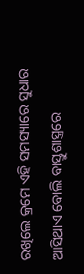ରଖିଲେ କ୍ରମେ ଏହି ସମସ୍ୟାରେ ସୁଧାର ଆସିଥାଏ ବୋଲି ବାସ୍ତୁଶାସ୍ତ୍ରରେ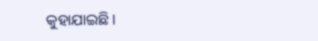କୁହାଯାଇଛି।